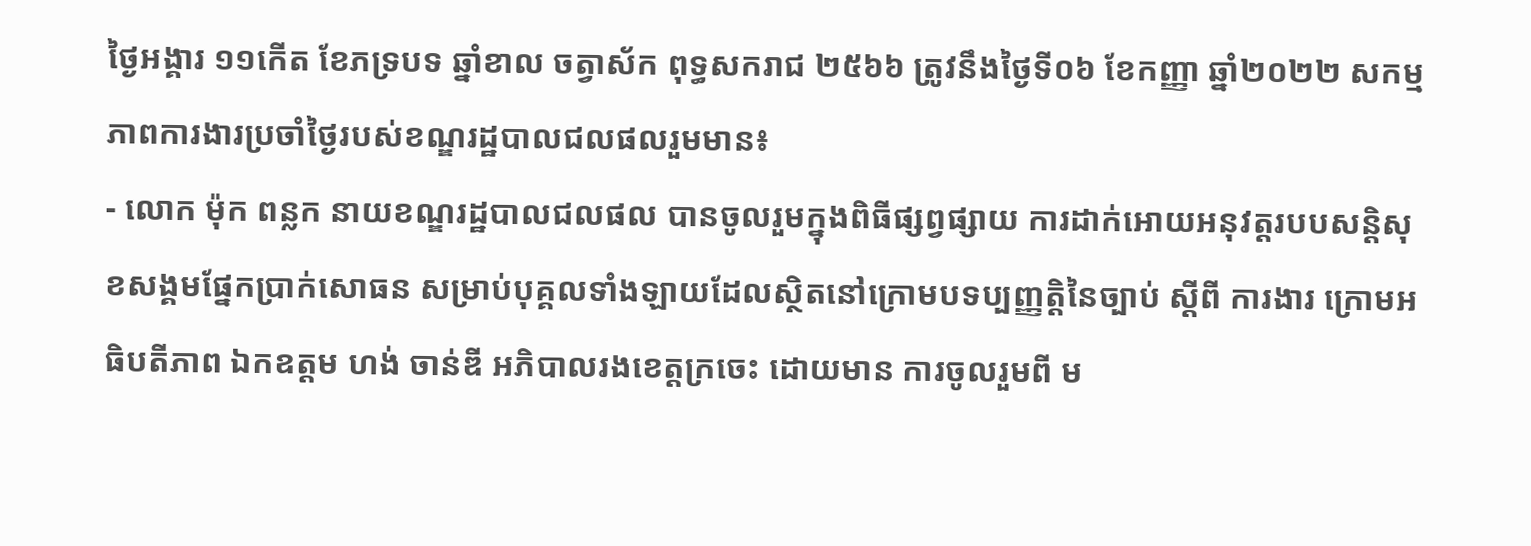ថ្ងៃអង្គារ ១១កើត ខែភទ្របទ ឆ្នាំខាល ចត្វាស័ក ពុទ្ធសករាជ ២៥៦៦ ត្រូវនឹងថ្ងៃទី០៦ ខែកញ្ញា ឆ្នាំ២០២២ សកម្មភាពការងារប្រចាំថ្ងៃរបស់ខណ្ឌរដ្ឋបាលជលផលរួមមាន៖
- លោក ម៉ុក ពន្លក នាយខណ្ឌរដ្ឋបាលជលផល បានចូលរួមក្នុងពិធីផ្សព្វផ្សាយ ការដាក់អោយអនុវត្តរបបសន្តិសុខសង្គមផ្នែកប្រាក់សោធន សម្រាប់បុគ្គលទាំងឡាយដែលស្ថិតនៅក្រោមបទប្បញ្ញត្តិនៃច្បាប់ ស្តីពី ការងារ ក្រោមអធិបតីភាព ឯកឧត្តម ហង់ ចាន់ឌី អភិបាលរងខេត្តក្រចេះ ដោយមាន ការចូលរួមពី ម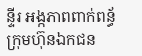ន្ទីរ អង្កភាពពាក់ពន្ធ័ ក្រុមហ៊ុនឯកជន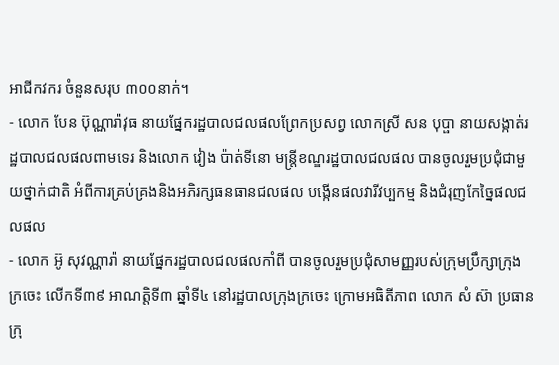អាជីកវករ ចំនួនសរុប ៣០០នាក់។
- លោក បែន ប៊ុណ្ណារ៉ាវុធ នាយផ្នែករដ្ឋបាលជលផលព្រែកប្រសព្វ លោកស្រី សន បុប្ផា នាយសង្កាត់រដ្ឋបាលជលផលពាមទេរ និងលោក វៀង ប៉ាត់ទីនោ មន្រ្តីខណ្ឌរដ្ឋបាលជលផល បានចូលរួមប្រជុំជាមួយថ្នាក់ជាតិ អំពីការគ្រប់គ្រងនិងអភិរក្សធនធានជលផល បង្កេីនផលវារីវប្បកម្ម និងជំរុញកែច្នៃផលជលផល
- លោក អ៊ូ សុវណ្ណារ៉ា នាយផ្នែករដ្ឋបាលជលផលកាំពី បានចូលរួមប្រជុំសាមញ្ញរបស់ក្រុមប្រឹក្សាក្រុងក្រចេះ លើកទី៣៩ អាណត្តិទី៣ ឆ្នាំទី៤ នៅរដ្ឋបាលក្រុងក្រចេះ ក្រោមអធិតីភាព លោក សំ ស៊ា ប្រធានក្រុ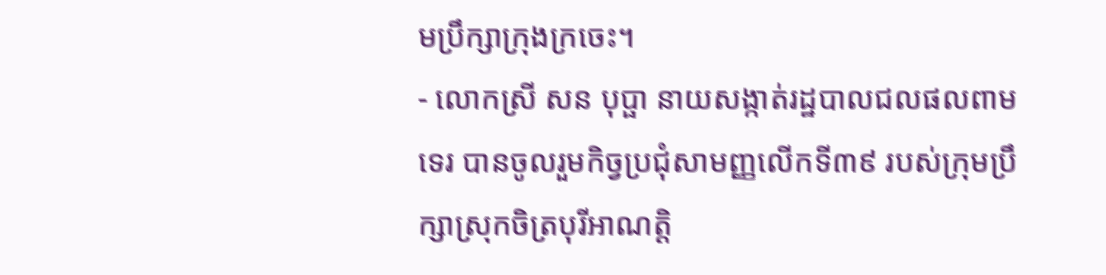មប្រឹក្សាក្រុងក្រចេះ។
- លោកស្រី សន បុប្ផា នាយសង្កាត់រដ្ឋបាលជលផលពាមទេរ បានចូលរួមកិច្វប្រជុំសាមញ្ញលើកទី៣៩ របស់ក្រុមប្រឹក្សាស្រុកចិត្របុរីអាណត្តិ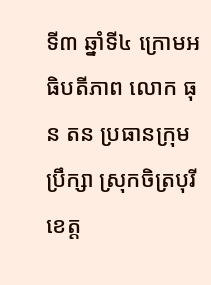ទី៣ ឆ្នាំទី៤ ក្រោមអធិបតីភាព លោក ធុន តន ប្រធានក្រុមប្រឹក្សា ស្រុកចិត្របុរី ខេត្ត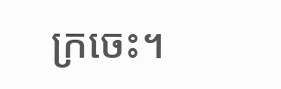ក្រចេះ។